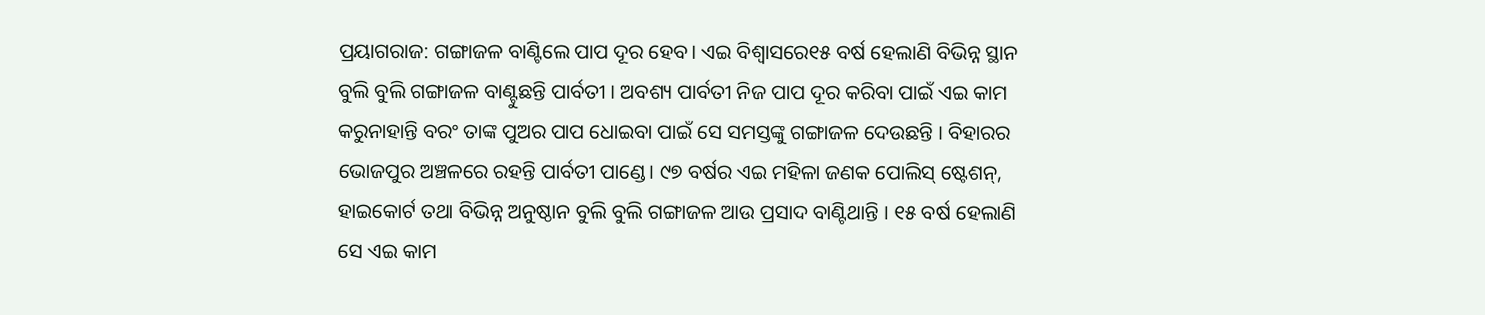ପ୍ରୟାଗରାଜ: ଗଙ୍ଗାଜଳ ବାଣ୍ଟିଲେ ପାପ ଦୂର ହେବ। ଏଇ ବିଶ୍ୱାସରେ୧୫ ବର୍ଷ ହେଲାଣି ବିଭିନ୍ନ ସ୍ଥାନ ବୁଲି ବୁଲି ଗଙ୍ଗାଜଳ ବାଣ୍ଟୁଛନ୍ତି ପାର୍ବତୀ । ଅବଶ୍ୟ ପାର୍ବତୀ ନିଜ ପାପ ଦୂର କରିବା ପାଇଁ ଏଇ କାମ କରୁନାହାନ୍ତି ବରଂ ତାଙ୍କ ପୁଅର ପାପ ଧୋଇବା ପାଇଁ ସେ ସମସ୍ତଙ୍କୁ ଗଙ୍ଗାଜଳ ଦେଉଛନ୍ତି । ବିହାରର ଭୋଜପୁର ଅଞ୍ଚଳରେ ରହନ୍ତି ପାର୍ବତୀ ପାଣ୍ଡେ। ୯୭ ବର୍ଷର ଏଇ ମହିଳା ଜଣକ ପୋଲିସ୍ ଷ୍ଟେଶନ୍, ହାଇକୋର୍ଟ ତଥା ବିଭିନ୍ନ ଅନୁଷ୍ଠାନ ବୁଲି ବୁଲି ଗଙ୍ଗାଜଳ ଆଉ ପ୍ରସାଦ ବାଣ୍ଟିଥାନ୍ତି । ୧୫ ବର୍ଷ ହେଲାଣି ସେ ଏଇ କାମ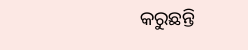କରୁଛନ୍ତି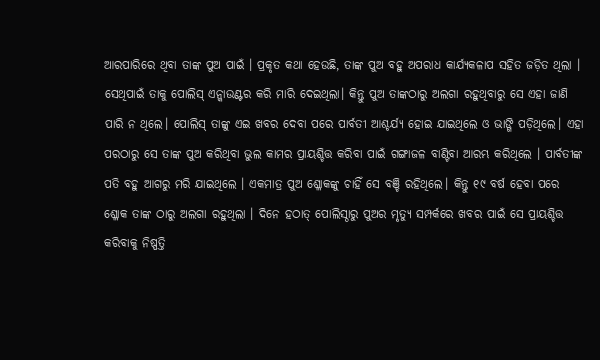ଆରପାରିରେ ଥିବା ତାଙ୍କ ପୁଅ ପାଇଁ । ପ୍ରକୃତ କଥା ହେଉଛି, ତାଙ୍କ ପୁଅ ବହୁ ଅପରାଧ କାର୍ଯ୍ୟକଳାପ ସହିତ ଜଡ଼ିତ ଥିଲା । ସେଥିପାଇଁ ତାକୁ ପୋଲିସ୍ ଏନ୍କାଉଣ୍ଟର କରି ମାରି ଦେଇଥିଲା। କିନ୍ତୁ ପୁଅ ତାଙ୍କଠାରୁ ଅଲଗା ରହୁଥିବାରୁ ସେ ଏହା ଜାଣି ପାରି ନ ଥିଲେ। ପୋଲିସ୍ ତାଙ୍କୁ ଏଇ ଖବର ଦେବା ପରେ ପାର୍ବତୀ ଆଶ୍ଚର୍ଯ୍ୟ ହୋଇ ଯାଇଥିଲେ ଓ ଭାଙ୍ଗି ପଡ଼ିଥିଲେ। ଏହା ପରଠାରୁ ସେ ତାଙ୍କ ପୁଅ କରିଥିବା ଭୁଲ କାମର ପ୍ରାୟଶ୍ଚିତ୍ତ କରିବା ପାଇଁ ଗଙ୍ଗାଜଳ ବାଣ୍ଟିବା ଆରମ୍ଭ କରିଥିଲେ । ପାର୍ବତୀଙ୍କ ପତି ବହୁ ଆଗରୁ ମରି ଯାଇଥିଲେ । ଏକମାତ୍ର ପୁଅ ଶ୍ଳୋକଙ୍କୁ ଚାହିଁ ସେ ବଞ୍ଚି ରହିଥିଲେ। କିନ୍ତୁ ୧୯ ବର୍ଷ ହେବା ପରେ ଶ୍ଳୋକ ତାଙ୍କ ଠାରୁ ଅଲଗା ରହୁଥିଲା । ଦିନେ ହଠାତ୍ ପୋଲିସ୍ଠାରୁ ପୁଅର ମୃତ୍ୟୁ ସମ୍ପର୍କରେ ଖବର ପାଇଁ ସେ ପ୍ରାୟଶ୍ଚିତ୍ତ କରିବାକୁ ନିଷ୍ପତ୍ତି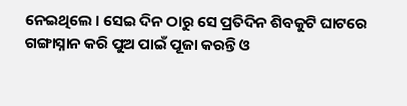ନେଇଥିଲେ । ସେଇ ଦିନ ଠାରୁ ସେ ପ୍ରତିଦିନ ଶିବକୁଟି ଘାଟରେ ଗଙ୍ଗାସ୍ନାନ କରି ପୁଅ ପାଇଁ ପୂଜା କରନ୍ତି ଓ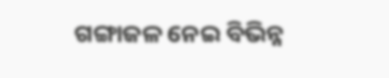ଗଙ୍ଗାଜଳ ନେଇ ବିଭିନ୍ନ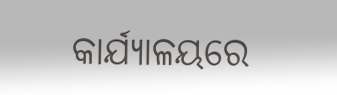କାର୍ଯ୍ୟାଳୟରେ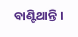ବାଣ୍ଟିଥାନ୍ତି ।